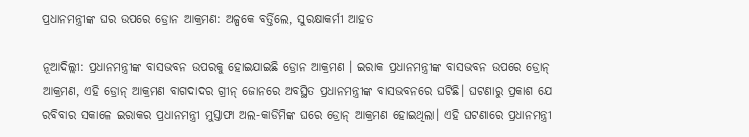ପ୍ରଧାନମନ୍ତ୍ରୀଙ୍କ ଘର ଉପରେ ଡ୍ରୋନ ଆକ୍ରମଣ: ଅଳ୍ପକେ ବର୍ତ୍ତିଲେ, ସୁରକ୍ଷାକର୍ମୀ ଆହତ

ନୂଆଦିଲ୍ଲୀ: ପ୍ରଧାନମନ୍ତ୍ରୀଙ୍କ ବାସଭବନ ଉପରକୁ ହୋଇଯାଇଛି ଡ୍ରୋନ ଆକ୍ରମଣ । ଇରାକ ପ୍ରଧାନମନ୍ତ୍ରୀଙ୍କ ବାସଭବନ ଉପରେ ଡ୍ରୋନ୍ ଆକ୍ରମଣ, ଏହି ଡ୍ରୋନ୍ ଆକ୍ରମଣ ବାଗଦାଦର ଗ୍ରୀନ୍ ଜୋନରେ ଅବସ୍ଥିତ ପ୍ରଧାନମନ୍ତ୍ରୀଙ୍କ ବାସଭବନରେ ଘଟିଛି। ଘଟଣାରୁ ପ୍ରକାଶ ଯେ ରବିବାର ସକାଳେ ଇରାକର ପ୍ରଧାନମନ୍ତ୍ରୀ ମୁସ୍ତାଫା ଅଲ-କାଡିମିଙ୍କ ଘରେ ଡ୍ରୋନ୍ ଆକ୍ରମଣ ହୋଇଥିଲା। ଏହି ଘଟଣାରେ ପ୍ରଧାନମନ୍ତ୍ରୀ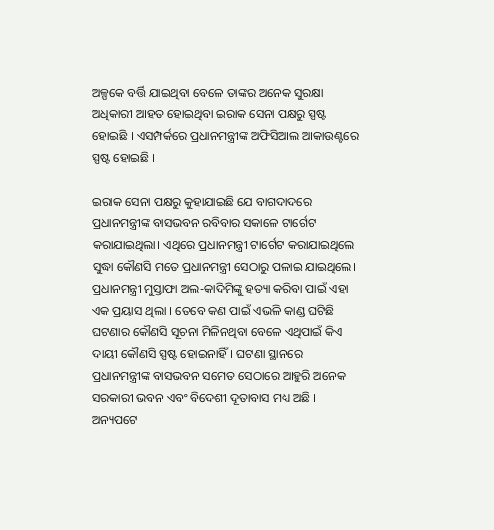ଅଳ୍ପକେ ବର୍ତ୍ତି ଯାଇଥିବା ବେଳେ ତାଙ୍କର ଅନେକ ସୁରକ୍ଷା ଅଧିକାରୀ ଆହତ ହୋଇଥିବା ଇରାକ ସେନା ପକ୍ଷରୁ ସ୍ପଷ୍ଟ ହୋଇଛି । ଏସମ୍ପର୍କରେ ପ୍ରଧାନମନ୍ତ୍ରୀଙ୍କ ଅଫିସିଆଲ ଆକାଉଣ୍ଟରେ ସ୍ପଷ୍ଟ ହୋଇଛି ।

ଇରାକ ସେନା ପକ୍ଷରୁ କୁହାଯାଇଛି ଯେ ବାଗଦାଦରେ ପ୍ରଧାନମନ୍ତ୍ରୀଙ୍କ ବାସଭବନ ରବିବାର ସକାଳେ ଟାର୍ଗେଟ କରାଯାଇଥିଲା। ଏଥିରେ ପ୍ରଧାନମନ୍ତ୍ରୀ ଟାର୍ଗେଟ କରାଯାଇଥିଲେ ସୁଦ୍ଧା କୌଣସି ମତେ ପ୍ରଧାନମନ୍ତ୍ରୀ ସେଠାରୁ ପଳାଇ ଯାଇଥିଲେ। ପ୍ରଧାନମନ୍ତ୍ରୀ ମୁସ୍ତାଫା ଅଲ-କାଦିମିଙ୍କୁ ହତ୍ୟା କରିବା ପାଇଁ ଏହା ଏକ ପ୍ରୟାସ ଥିଲା । ତେବେ କଣ ପାଇଁ ଏଭଳି କାଣ୍ଡ ଘଟିଛି ଘଟଣାର କୌଣସି ସୂଚନା ମିଳିନଥିବା ବେଳେ ଏଥିପାଇଁ କିଏ ଦାୟୀ କୌଣସି ସ୍ପଷ୍ଟ ହୋଇନାହିଁ। ଘଟଣା ସ୍ଥାନରେ ପ୍ରଧାନମନ୍ତ୍ରୀଙ୍କ ବାସଭବନ ସମେତ ସେଠାରେ ଆହୁରି ଅନେକ ସରକାରୀ ଭବନ ଏବଂ ବିଦେଶୀ ଦୂତାବାସ ମଧ୍ୟ ଅଛି । ଅନ୍ୟପଟେ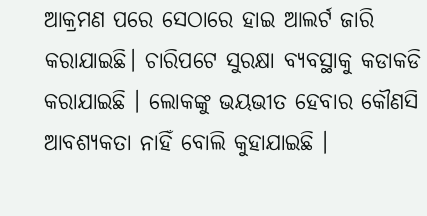ଆକ୍ରମଣ ପରେ ସେଠାରେ ହାଇ ଆଲର୍ଟ ଜାରି କରାଯାଇଛି। ଚାରିପଟେ ସୁରକ୍ଷା ବ୍ୟବସ୍ଥାକୁ କଡାକଡି କରାଯାଇଛି । ଲୋକଙ୍କୁ ଭୟଭୀତ ହେବାର କୌଣସି ଆବଶ୍ୟକତା ନାହିଁ ବୋଲି କୁହାଯାଇଛି ।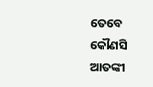ତେବେ କୌଣସି ଆତଙ୍କୀ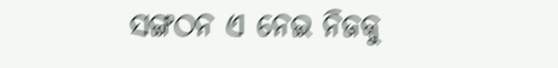ସଙ୍ଗଠନ ଏ ନେଇ ନିଜକୁ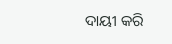ଦାୟୀ କରି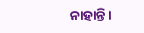ନାହାନ୍ତି ।